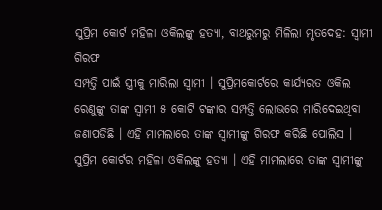ସୁପ୍ରିମ କୋର୍ଟ ମହିଳା ଓକିଲଙ୍କୁ ହତ୍ୟା, ବାଥରୁମରୁ ମିଳିଲା ମୃତଦେହ: ସ୍ୱାମୀ ଗିରଫ
ସମ୍ପତ୍ତି ପାଇଁ ସ୍ତ୍ରୀକୁ ମାରିଲା ସ୍ୱାମୀ । ସୁପ୍ରିମକୋର୍ଟରେ କାର୍ଯ୍ୟରତ ଓକିଲ ରେଣୁଙ୍କୁ ତାଙ୍କ ସ୍ୱାମୀ ୫ କୋଟି ଟଙ୍କାର ସମ୍ପତ୍ତି ଲୋଭରେ ମାରିଦେଇଥିବା ଜଣାପଡିଛି । ଏହି ମାମଲାରେ ତାଙ୍କ ସ୍ୱାମୀଙ୍କୁ ଗିରଫ କରିଛି ପୋଲିସ ।
ସୁପ୍ରିମ କୋର୍ଟର ମହିଳା ଓକିଲଙ୍କୁ ହତ୍ୟା । ଏହି ମାମଲାରେ ତାଙ୍କ ସ୍ୱାମୀଙ୍କୁ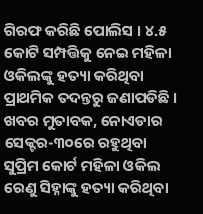ଗିରଫ କରିଛି ପୋଲିସ । ୪.୫ କୋଟି ସମ୍ପତ୍ତିକୁ ନେଇ ମହିଳା ଓକିଲଙ୍କୁ ହତ୍ୟା କରିଥିବା ପ୍ରାଥମିକ ତଦନ୍ତରୁ ଜଣାପଡିଛି ।
ଖବର ମୁତାବକ, ନୋଏଡାର ସେକ୍ଟର-୩୦ରେ ରହୁଥିବା ସୁପ୍ରିମ କୋର୍ଟ ମହିଳା ଓକିଲ ରେଣୁ ସିହ୍ନାଙ୍କୁ ହତ୍ୟା କରିଥିବା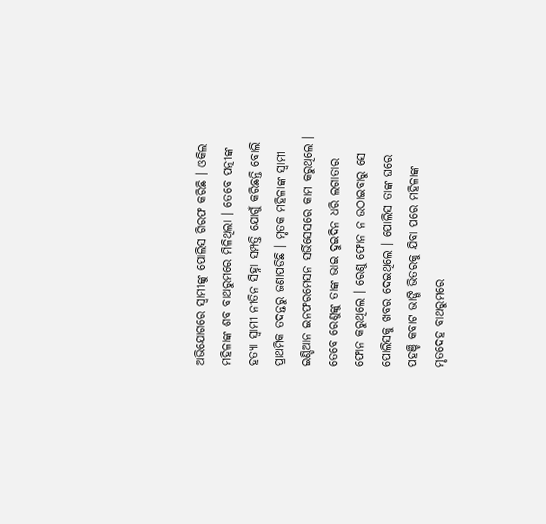ଅଭିଯୋଗରେ ସ୍ୱାମୀଙ୍କୁ ପୋଲିସ ଗିରଫ କରିଛି । ଓକିଲ ମହିଳାଙ୍କ ଶବ ବାଥରୁମରେ ମିଳିଥିଲା । ତେବେ ପତ୍ନୀଙ୍କ ହତ୍ୟା ସ୍ୱାମୀ ନୀତିନ ସିହ୍ନା ସମ୍ପତ୍ତି ଯୋଗୁଁ କରିଛନ୍ତି ବୋଲି ପ୍ରାଥମିକ ତଦନ୍ତରୁ ଜଣାପଡିଛି । ମୃତକ ମହିଳାଙ୍କ ସ୍ୱାମୀ ଇଣ୍ଡିଆନ ଇନଫରମେସନ ସର୍ଭିସେସରେ କାମ କରୁଥିଲେ ।
ତେବେ ରେଣୁଙ୍କୁ ତାଙ୍କ ଭାଇ ଦୁଇଦିନ ଧରି ଲଗାତାର ଫୋନ କରୁଥିଲେ । ରେଣୁ ଫୋନ ନ ଉଠାଇବାରୁ ସେ ପୋଲିସକୁ ଖବର ଦେଇଥିଲେ । ପୋଲିସ ତାଙ୍କ ଘରେ ପହଞ୍ଚି କବାଟ ଭାଙ୍ଗି ଭିତରକୁ ଯିବା ପରେ ମହିଳାଙ୍କ ମୃତଦେହ ବାଥରୁମରେ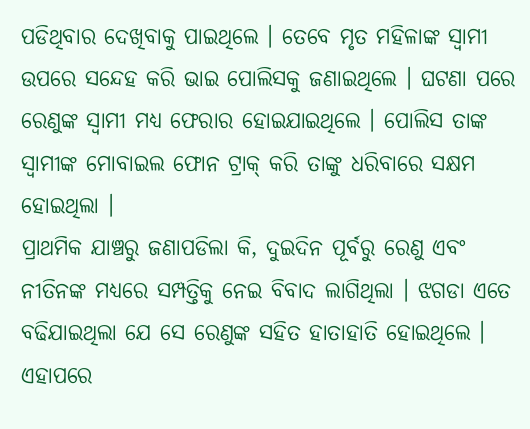ପଡିଥିବାର ଦେଖିବାକୁ ପାଇଥିଲେ । ତେବେ ମୃତ ମହିଳାଙ୍କ ସ୍ୱାମୀ ଉପରେ ସନ୍ଦେହ କରି ଭାଇ ପୋଲିସକୁ ଜଣାଇଥିଲେ । ଘଟଣା ପରେ ରେଣୁଙ୍କ ସ୍ୱାମୀ ମଧ୍ୟ ଫେରାର ହୋଇଯାଇଥିଲେ । ପୋଲିସ ତାଙ୍କ ସ୍ୱାମୀଙ୍କ ମୋବାଇଲ ଫୋନ ଟ୍ରାକ୍ କରି ତାଙ୍କୁ ଧରିବାରେ ସକ୍ଷମ ହୋଇଥିଲା ।
ପ୍ରାଥମିକ ଯାଞ୍ଚରୁ ଜଣାପଡିଲା କି, ଦୁଇଦିନ ପୂର୍ବରୁ ରେଣୁ ଏବଂ ନୀତିନଙ୍କ ମଧ୍ୟରେ ସମ୍ପତ୍ତିକୁ ନେଇ ବିବାଦ ଲାଗିଥିଲା । ଝଗଡା ଏତେ ବଢିଯାଇଥିଲା ଯେ ସେ ରେଣୁଙ୍କ ସହିତ ହାତାହାତି ହୋଇଥିଲେ । ଏହାପରେ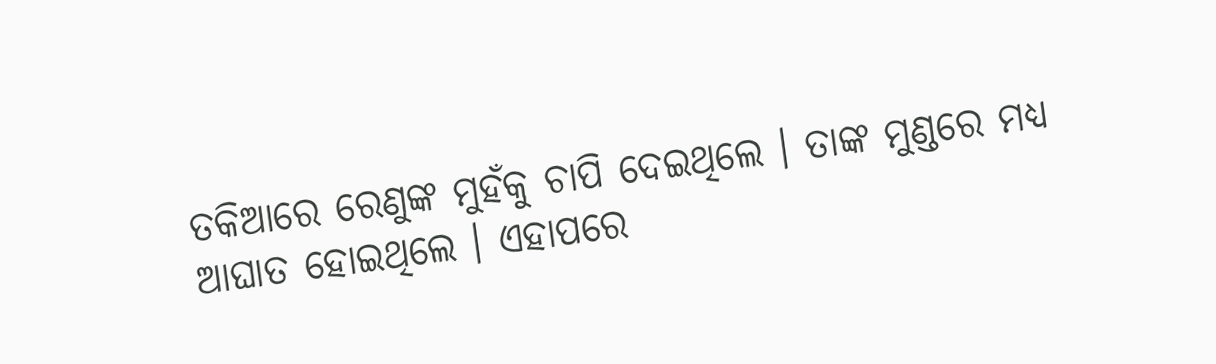ତକିଆରେ ରେଣୁଙ୍କ ମୁହଁକୁ ଚାପି ଦେଇଥିଲେ । ତାଙ୍କ ମୁଣ୍ଡରେ ମଧ୍ୟ ଆଘାତ ହୋଇଥିଲେ । ଏହାପରେ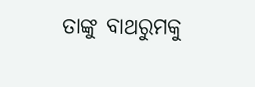ତାଙ୍କୁ ବାଥରୁମକୁ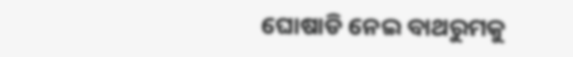ଘୋଷାଡି ନେଇ ବାଥରୁମକୁ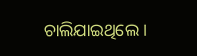ଚାଲିଯାଇଥିଲେ ।